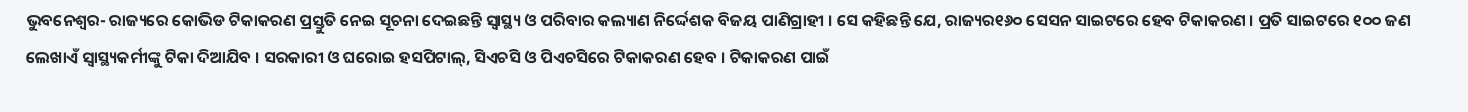ଭୁବନେଶ୍ୱର- ରାଜ୍ୟରେ କୋଭିଡ ଟିକାକରଣ ପ୍ରସ୍ତୁତି ନେଇ ସୂଚନା ଦେଇଛନ୍ତି ସ୍ୱାସ୍ଥ୍ୟ ଓ ପରିବାର କଲ୍ୟାଣ ନିର୍ଦ୍ଦେଶକ ବିଜୟ ପାଣିଗ୍ରାହୀ । ସେ କହିଛନ୍ତି ଯେ, ରାଜ୍ୟର୧୬୦ ସେସନ ସାଇଟରେ ହେବ ଟିକାକରଣ । ପ୍ରତି ସାଇଟରେ ୧୦୦ ଜଣ ଲେଖାଏଁ ସ୍ୱାସ୍ଥ୍ୟକର୍ମୀଙ୍କୁ ଟିକା ଦିଆଯିବ । ସରକାରୀ ଓ ଘରୋଇ ହସପିଟାଲ୍, ସିଏଚସି ଓ ପିଏଚସିରେ ଟିକାକରଣ ହେବ । ଟିକାକରଣ ପାଇଁ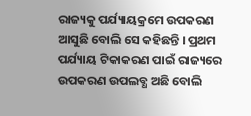ରାଜ୍ୟକୁ ପର୍ଯ୍ୟାୟକ୍ରମେ ଉପକରଣ ଆସୁଛି ବୋଲି ସେ କହିଛନ୍ତି । ପ୍ରଥମ ପର୍ଯ୍ୟାୟ ଟିକାକରଣ ପାଇଁ ରାଜ୍ୟରେ ଉପକରଣ ଉପଲବ୍ଧ ଅଛି ବୋଲି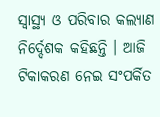ସ୍ୱାସ୍ଥ୍ୟ ଓ ପରିବାର କଲ୍ୟାଣ ନିର୍ଦ୍ଦେଶକ କହିଛନ୍ତି । ଆଜି ଟିକାକରଣ ନେଇ ସଂପର୍କିତ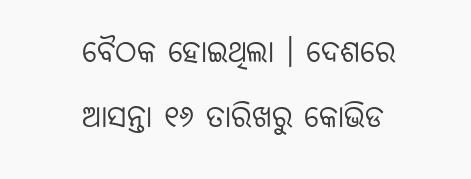ବୈଠକ ହୋଇଥିଲା । ଦେଶରେ ଆସନ୍ତା ୧୬ ତାରିଖରୁ କୋଭିଡ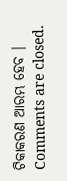ଟିକାକରଣ ଆରମ୍ଭ ହେବ ।
Comments are closed.